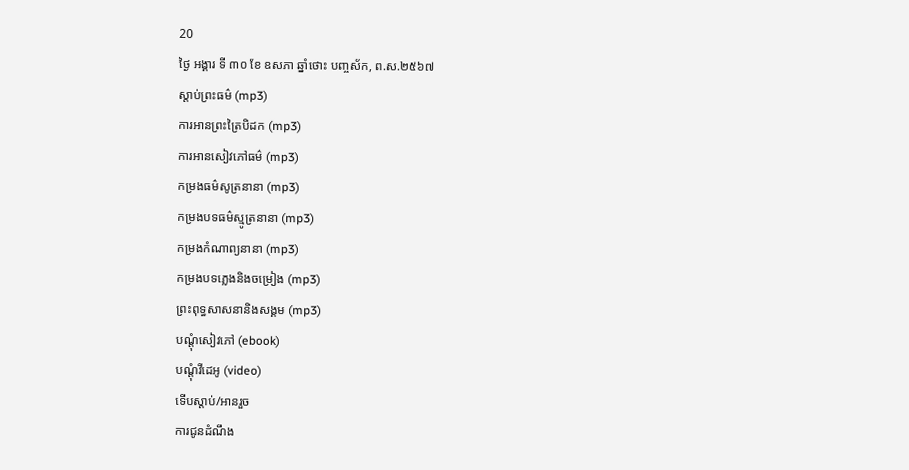20
ថ្ងៃ អង្គារ ទី ៣០ ខែ ឧសភា ឆ្នាំថោះ បញ្ចស័ក, ព.ស.២៥៦៧
ស្តាប់ព្រះធម៌ (mp3)
ការអានព្រះត្រៃបិដក (mp3)
ការអានសៀវភៅធម៌ (mp3)
កម្រងធម៌សូត្រនានា (mp3)
កម្រងបទធម៌ស្មូត្រនានា (mp3)
កម្រងកំណាព្យនានា (mp3)
កម្រងបទភ្លេងនិងចម្រៀង (mp3)
ព្រះពុទ្ធសាសនានិងសង្គម (mp3)
បណ្តុំសៀវភៅ (ebook)
បណ្តុំវីដេអូ (video)
ទើបស្តាប់/អានរួច
ការជូនដំណឹង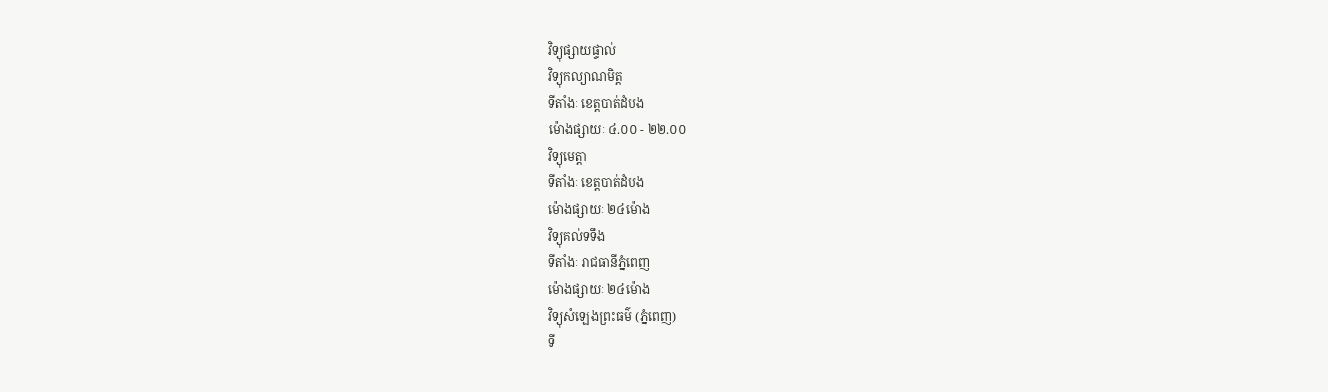វិទ្យុផ្សាយផ្ទាល់
វិទ្យុកល្យាណមិត្ត
ទីតាំងៈ ខេត្តបាត់ដំបង
ម៉ោងផ្សាយៈ ៤.០០ - ២២.០០
វិទ្យុមេត្តា
ទីតាំងៈ ខេត្តបាត់ដំបង
ម៉ោងផ្សាយៈ ២៤ម៉ោង
វិទ្យុគល់ទទឹង
ទីតាំងៈ រាជធានីភ្នំពេញ
ម៉ោងផ្សាយៈ ២៤ម៉ោង
វិទ្យុសំឡេងព្រះធម៌ (ភ្នំពេញ)
ទី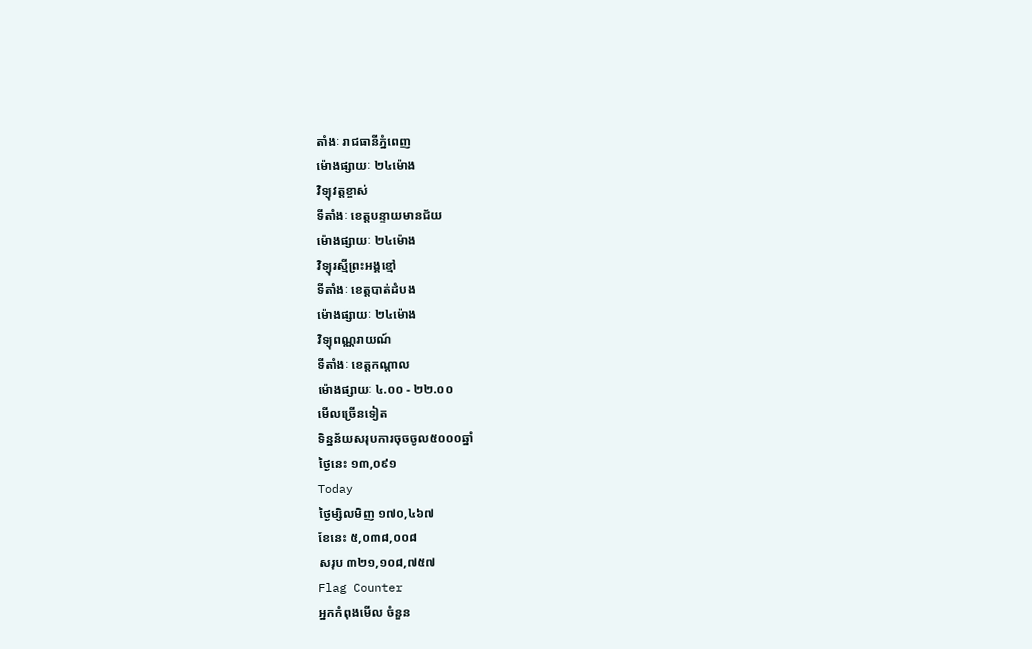តាំងៈ រាជធានីភ្នំពេញ
ម៉ោងផ្សាយៈ ២៤ម៉ោង
វិទ្យុវត្តខ្ចាស់
ទីតាំងៈ ខេត្តបន្ទាយមានជ័យ
ម៉ោងផ្សាយៈ ២៤ម៉ោង
វិទ្យុរស្មីព្រះអង្គខ្មៅ
ទីតាំងៈ ខេត្តបាត់ដំបង
ម៉ោងផ្សាយៈ ២៤ម៉ោង
វិទ្យុពណ្ណរាយណ៍
ទីតាំងៈ ខេត្តកណ្តាល
ម៉ោងផ្សាយៈ ៤.០០ - ២២.០០
មើលច្រើនទៀត
ទិន្នន័យសរុបការចុចចូល៥០០០ឆ្នាំ
ថ្ងៃនេះ ១៣,០៩១
Today
ថ្ងៃម្សិលមិញ ១៧០,៤៦៧
ខែនេះ ៥,០៣៨,០០៨
សរុប ៣២១,១០៨,៧៥៧
Flag Counter
អ្នកកំពុងមើល ចំនួន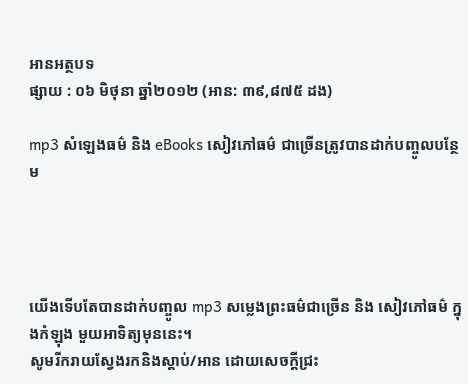អានអត្ថបទ
ផ្សាយ : ០៦ មិថុនា ឆ្នាំ២០១២ (អាន: ៣៩,៨៧៥ ដង)

mp3 សំឡេងធម៌ និង eBooks សៀវភៅធម៌ ជាច្រើនត្រូវបានដាក់បញ្ចូលបន្ថែម




យើងទើបតែបានដាក់បញ្ចូល mp3 សម្លេងព្រះធម៌ជាច្រើន និង សៀវភៅធម៌ ក្នុងកំឡុង មួយអាទិត្យមុននេះ។
សូមរីករាយស្វែងរកនិងស្តាប់/អាន ដោយសេចក្តីជ្រះ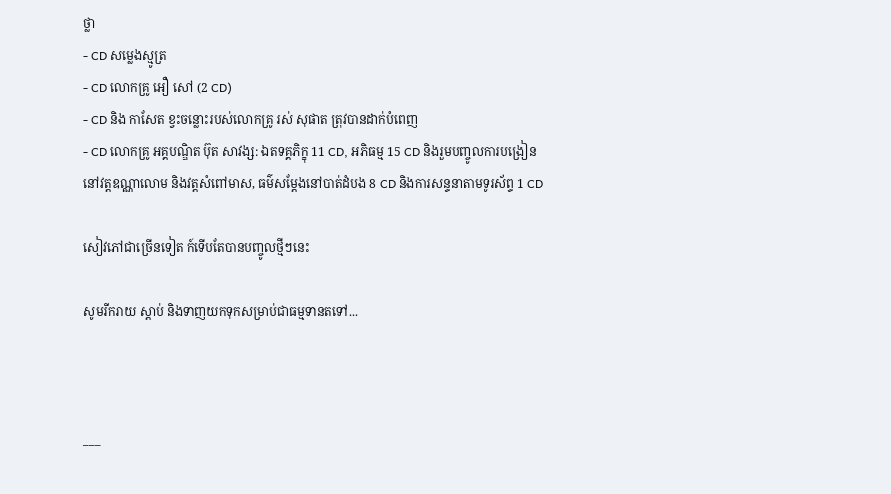ថ្លា
- CD សម្លេងស្មូត្រ
- CD លោកគ្រូ អឿ សៅ (2 CD)
- CD និង កាសែត ខ្វះចន្លោះរបស់លោកគ្រូ រស់ សុផាត ត្រុវបានដាក់បំពេញ
- CD លោកគ្រូ អគ្គបណ្ឌិត ប៊ុត សាវង្ស: ឯតទគ្គភិក្ខុ 11 CD, អភិធម្ម 15 CD និងរួមបញ្ចូលការបង្រៀននៅវត្តឧណ្ណាលោម និងវត្តសំពៅមាស, ធម៌សម្តែងនៅបាត់ដំបង 8 CD និងការសន្ទនាតាមទូរស័ព្ទ 1 CD

សៀវភៅជាច្រើនទៀត ក៍ទើបតែបានបញ្ចូលថ្មីៗនេះ

សូមរីករាយ ស្តាប់ និងទាញយកទុកសម្រាប់ជាធម្មទានតទៅ...



___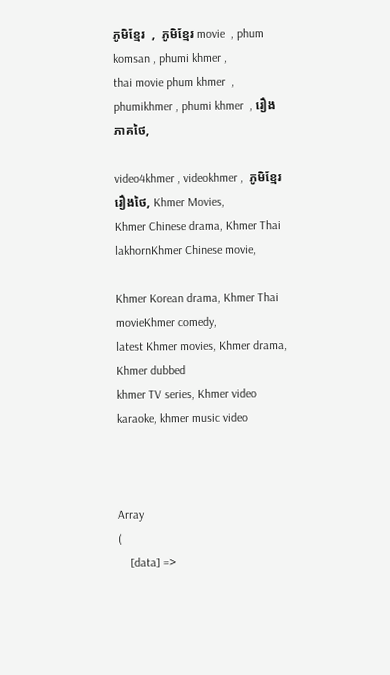ភូមិខ្មែរ  ,  ភូមិខ្មែរ movie  , phum komsan , phumi khmer ,
thai movie phum khmer  , phumikhmer , phumi khmer  , រឿងភាគថៃ,

video4khmer , videokhmer ,  ភូមិខ្មែរ រឿងថៃ, Khmer Movies,
Khmer Chinese drama, Khmer Thai lakhornKhmer Chinese movie,

Khmer Korean drama, Khmer Thai movieKhmer comedy,
latest Khmer movies, Khmer drama, Khmer dubbed
khmer TV series, Khmer video karaoke, khmer music video



Array
(
    [data] =>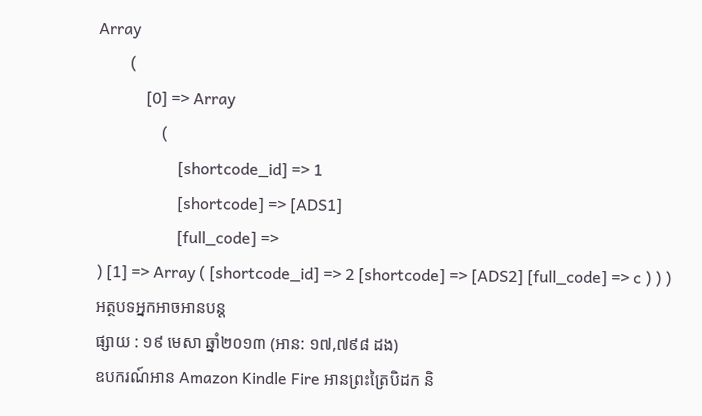Array
        (
            [0] => Array
                (
                    [shortcode_id] => 1
                    [shortcode] => [ADS1]
                    [full_code] =>
) [1] => Array ( [shortcode_id] => 2 [shortcode] => [ADS2] [full_code] => c ) ) )
អត្ថបទអ្នកអាចអានបន្ត
ផ្សាយ : ១៩ មេសា ឆ្នាំ២០១៣ (អាន: ១៧,៧៩៨ ដង)
ឧបករណ៍អាន Amazon Kindle Fire អានព្រះត្រៃបិដក និ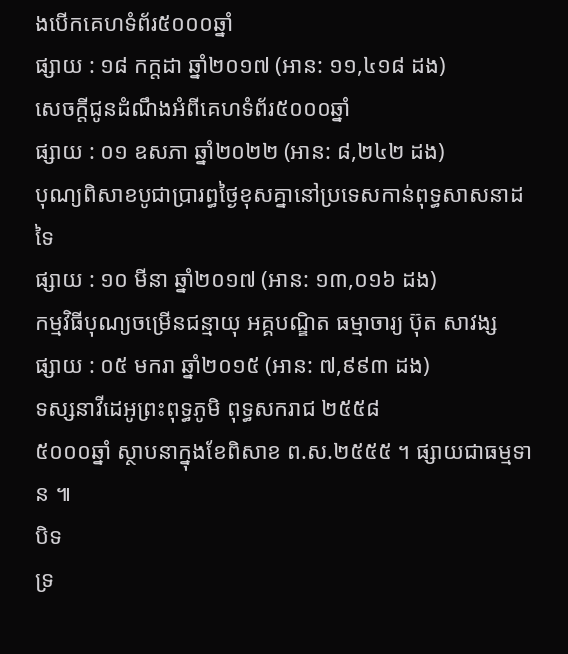ងបើកគេហទំព័រ៥០០០ឆ្នាំ
ផ្សាយ : ១៨ កក្តដា ឆ្នាំ២០១៧ (អាន: ១១,៤១៨ ដង)
សេចក្តីជូនដំណឹងអំពីគេហទំព័រ៥០០០ឆ្នាំ
ផ្សាយ : ០១ ឧសភា ឆ្នាំ២០២២ (អាន: ៨,២៤២ ដង)
បុណ្យពិសាខបូជាប្រារព្ធថ្ងៃខុសគ្នានៅប្រទេសកាន់ពុទ្ធសាសនាដទៃ
ផ្សាយ : ១០ មីនា ឆ្នាំ២០១៧ (អាន: ១៣,០១៦ ដង)
កម្មវិធីបុណ្យចម្រើនជន្មាយុ អគ្គបណ្ឌិត ធម្មាចារ្យ ប៊ុត សាវង្ស
ផ្សាយ : ០៥ មករា ឆ្នាំ២០១៥ (អាន: ៧,៩៩៣ ដង)
ទស្សនាវីដេអូព្រះពុទ្ធភូមិ ពុទ្ធសករាជ ២៥៥៨
៥០០០ឆ្នាំ ស្ថាបនាក្នុងខែពិសាខ ព.ស.២៥៥៥ ។ ផ្សាយជាធម្មទាន ៕
បិទ
ទ្រ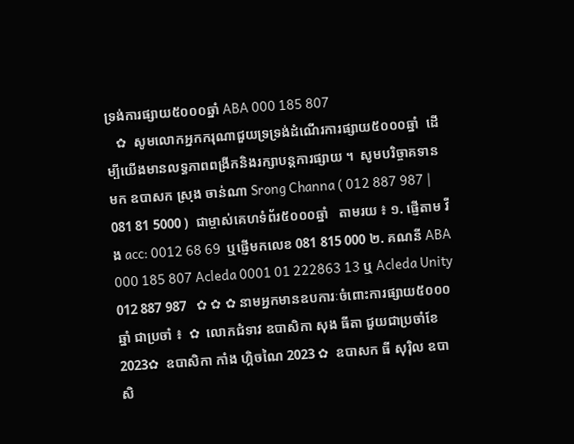ទ្រង់ការផ្សាយ៥០០០ឆ្នាំ ABA 000 185 807
   ✿  សូមលោកអ្នកករុណាជួយទ្រទ្រង់ដំណើរការផ្សាយ៥០០០ឆ្នាំ  ដើម្បីយើងមានលទ្ធភាពពង្រីកនិងរក្សាបន្តការផ្សាយ ។  សូមបរិច្ចាគទានមក ឧបាសក ស្រុង ចាន់ណា Srong Channa ( 012 887 987 | 081 81 5000 )  ជាម្ចាស់គេហទំព័រ៥០០០ឆ្នាំ   តាមរយ ៖ ១. ផ្ញើតាម វីង acc: 0012 68 69  ឬផ្ញើមកលេខ 081 815 000 ២. គណនី ABA 000 185 807 Acleda 0001 01 222863 13 ឬ Acleda Unity 012 887 987   ✿ ✿ ✿ នាមអ្នកមានឧបការៈចំពោះការផ្សាយ៥០០០ឆ្នាំ ជាប្រចាំ ៖  ✿  លោកជំទាវ ឧបាសិកា សុង ធីតា ជួយជាប្រចាំខែ 2023✿  ឧបាសិកា កាំង ហ្គិចណៃ 2023 ✿  ឧបាសក ធី សុរ៉ិល ឧបាសិ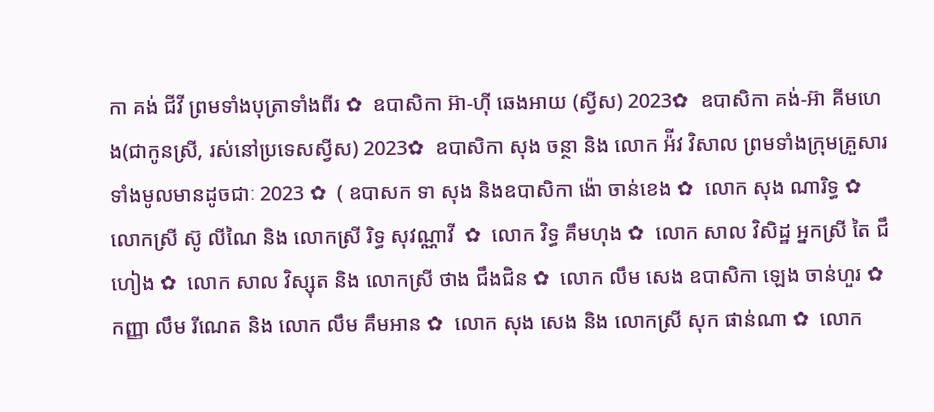កា គង់ ជីវី ព្រមទាំងបុត្រាទាំងពីរ ✿  ឧបាសិកា អ៊ា-ហុី ឆេងអាយ (ស្វីស) 2023✿  ឧបាសិកា គង់-អ៊ា គីមហេង(ជាកូនស្រី, រស់នៅប្រទេសស្វីស) 2023✿  ឧបាសិកា សុង ចន្ថា និង លោក អ៉ីវ វិសាល ព្រមទាំងក្រុមគ្រួសារទាំងមូលមានដូចជាៈ 2023 ✿  ( ឧបាសក ទា សុង និងឧបាសិកា ង៉ោ ចាន់ខេង ✿  លោក សុង ណារិទ្ធ ✿  លោកស្រី ស៊ូ លីណៃ និង លោកស្រី រិទ្ធ សុវណ្ណាវី  ✿  លោក វិទ្ធ គឹមហុង ✿  លោក សាល វិសិដ្ឋ អ្នកស្រី តៃ ជឹហៀង ✿  លោក សាល វិស្សុត និង លោកស្រី ថាង ជឹងជិន ✿  លោក លឹម សេង ឧបាសិកា ឡេង ចាន់ហួរ ✿  កញ្ញា លឹម រីណេត និង លោក លឹម គឹមអាន ✿  លោក សុង សេង និង លោកស្រី សុក ផាន់ណា ✿  លោក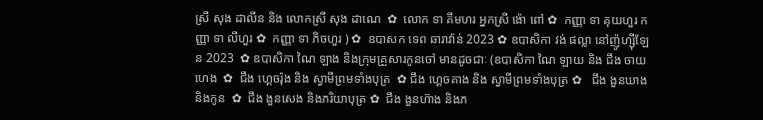ស្រី សុង ដាលីន និង លោកស្រី សុង ដាណេ  ✿  លោក ទា គីមហរ អ្នកស្រី ង៉ោ ពៅ ✿  កញ្ញា ទា គុយហួរ កញ្ញា ទា លីហួរ ✿  កញ្ញា ទា ភិចហួរ ) ✿  ឧបាសក ទេព ឆារាវ៉ាន់ 2023 ✿ ឧបាសិកា វង់ ផល្លា នៅញ៉ូហ្ស៊ីឡែន 2023  ✿ ឧបាសិកា ណៃ ឡាង និងក្រុមគ្រួសារកូនចៅ មានដូចជាៈ (ឧបាសិកា ណៃ ឡាយ និង ជឹង ចាយហេង  ✿  ជឹង ហ្គេចរ៉ុង និង ស្វាមីព្រមទាំងបុត្រ  ✿ ជឹង ហ្គេចគាង និង ស្វាមីព្រមទាំងបុត្រ ✿   ជឹង ងួនឃាង និងកូន  ✿  ជឹង ងួនសេង និងភរិយាបុត្រ ✿  ជឹង ងួនហ៊ាង និងភ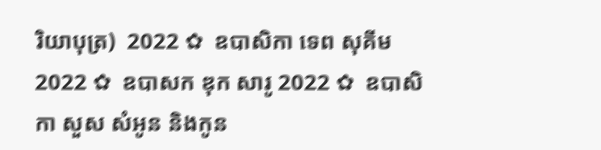រិយាបុត្រ)  2022 ✿  ឧបាសិកា ទេព សុគីម 2022 ✿  ឧបាសក ឌុក សារូ 2022 ✿  ឧបាសិកា សួស សំអូន និងកូន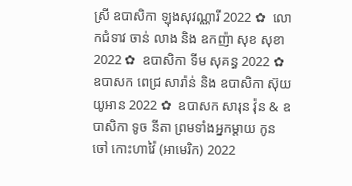ស្រី ឧបាសិកា ឡុងសុវណ្ណារី 2022 ✿  លោកជំទាវ ចាន់ លាង និង ឧកញ៉ា សុខ សុខា 2022 ✿  ឧបាសិកា ទីម សុគន្ធ 2022 ✿   ឧបាសក ពេជ្រ សារ៉ាន់ និង ឧបាសិកា ស៊ុយ យូអាន 2022 ✿  ឧបាសក សារុន វ៉ុន & ឧបាសិកា ទូច នីតា ព្រមទាំងអ្នកម្តាយ កូនចៅ កោះហាវ៉ៃ (អាមេរិក) 2022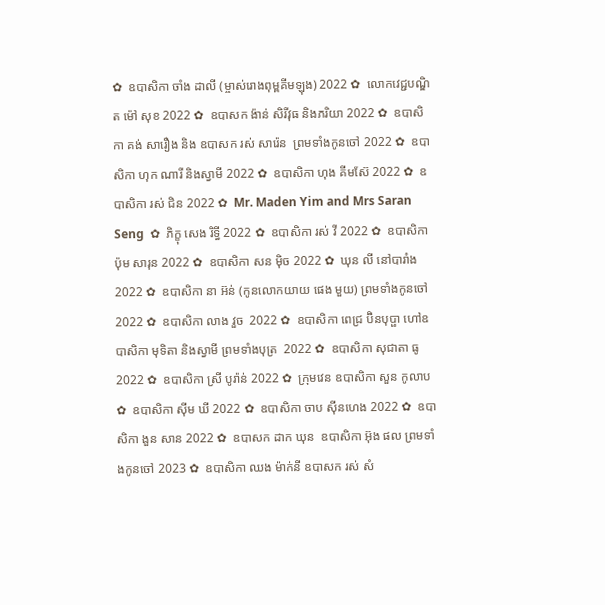✿  ឧបាសិកា ចាំង ដាលី (ម្ចាស់រោងពុម្ពគីមឡុង) 2022 ✿  លោកវេជ្ជបណ្ឌិត ម៉ៅ សុខ 2022 ✿  ឧបាសក ង៉ាន់ សិរីវុធ និងភរិយា 2022 ✿  ឧបាសិកា គង់ សារឿង និង ឧបាសក រស់ សារ៉េន  ព្រមទាំងកូនចៅ 2022 ✿  ឧបាសិកា ហុក ណារី និងស្វាមី 2022 ✿  ឧបាសិកា ហុង គីមស៊ែ 2022 ✿  ឧបាសិកា រស់ ជិន 2022 ✿  Mr. Maden Yim and Mrs Saran Seng  ✿  ភិក្ខុ សេង រិទ្ធី 2022 ✿  ឧបាសិកា រស់ វី 2022 ✿  ឧបាសិកា ប៉ុម សារុន 2022 ✿  ឧបាសិកា សន ម៉ិច 2022 ✿  ឃុន លី នៅបារាំង 2022 ✿  ឧបាសិកា នា អ៊ន់ (កូនលោកយាយ ផេង មួយ) ព្រមទាំងកូនចៅ 2022 ✿  ឧបាសិកា លាង វួច  2022 ✿  ឧបាសិកា ពេជ្រ ប៊ិនបុប្ផា ហៅឧបាសិកា មុទិតា និងស្វាមី ព្រមទាំងបុត្រ  2022 ✿  ឧបាសិកា សុជាតា ធូ  2022 ✿  ឧបាសិកា ស្រី បូរ៉ាន់ 2022 ✿  ក្រុមវេន ឧបាសិកា សួន កូលាប ✿  ឧបាសិកា ស៊ីម ឃី 2022 ✿  ឧបាសិកា ចាប ស៊ីនហេង 2022 ✿  ឧបាសិកា ងួន សាន 2022 ✿  ឧបាសក ដាក ឃុន  ឧបាសិកា អ៊ុង ផល ព្រមទាំងកូនចៅ 2023 ✿  ឧបាសិកា ឈង ម៉ាក់នី ឧបាសក រស់ សំ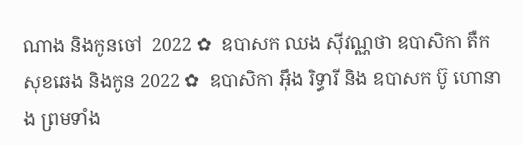ណាង និងកូនចៅ  2022 ✿  ឧបាសក ឈង សុីវណ្ណថា ឧបាសិកា តឺក សុខឆេង និងកូន 2022 ✿  ឧបាសិកា អុឹង រិទ្ធារី និង ឧបាសក ប៊ូ ហោនាង ព្រមទាំង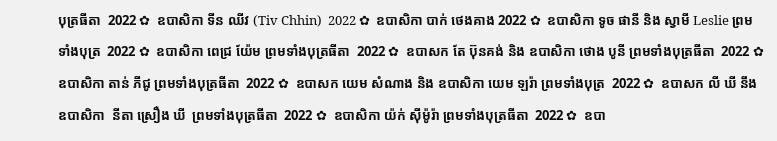បុត្រធីតា  2022 ✿  ឧបាសិកា ទីន ឈីវ (Tiv Chhin)  2022 ✿  ឧបាសិកា បាក់ ថេងគាង 2022 ✿  ឧបាសិកា ទូច ផានី និង ស្វាមី Leslie ព្រមទាំងបុត្រ  2022 ✿  ឧបាសិកា ពេជ្រ យ៉ែម ព្រមទាំងបុត្រធីតា  2022 ✿  ឧបាសក តែ ប៊ុនគង់ និង ឧបាសិកា ថោង បូនី ព្រមទាំងបុត្រធីតា  2022 ✿  ឧបាសិកា តាន់ ភីជូ ព្រមទាំងបុត្រធីតា  2022 ✿  ឧបាសក យេម សំណាង និង ឧបាសិកា យេម ឡរ៉ា ព្រមទាំងបុត្រ  2022 ✿  ឧបាសក លី ឃី នឹង ឧបាសិកា  នីតា ស្រឿង ឃី  ព្រមទាំងបុត្រធីតា  2022 ✿  ឧបាសិកា យ៉ក់ សុីម៉ូរ៉ា ព្រមទាំងបុត្រធីតា  2022 ✿  ឧបា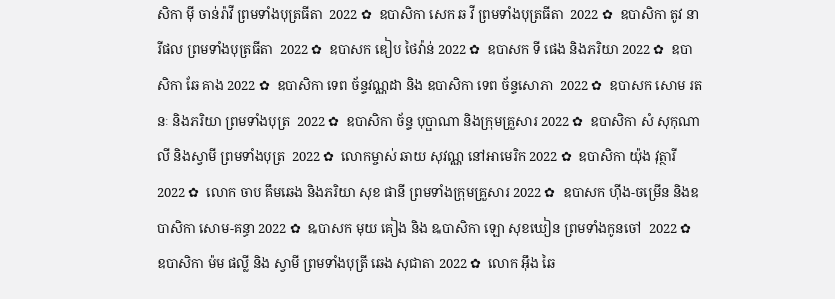សិកា មុី ចាន់រ៉ាវី ព្រមទាំងបុត្រធីតា  2022 ✿  ឧបាសិកា សេក ឆ វី ព្រមទាំងបុត្រធីតា  2022 ✿  ឧបាសិកា តូវ នារីផល ព្រមទាំងបុត្រធីតា  2022 ✿  ឧបាសក ឌៀប ថៃវ៉ាន់ 2022 ✿  ឧបាសក ទី ផេង និងភរិយា 2022 ✿  ឧបាសិកា ឆែ គាង 2022 ✿  ឧបាសិកា ទេព ច័ន្ទវណ្ណដា និង ឧបាសិកា ទេព ច័ន្ទសោភា  2022 ✿  ឧបាសក សោម រតនៈ និងភរិយា ព្រមទាំងបុត្រ  2022 ✿  ឧបាសិកា ច័ន្ទ បុប្ផាណា និងក្រុមគ្រួសារ 2022 ✿  ឧបាសិកា សំ សុកុណាលី និងស្វាមី ព្រមទាំងបុត្រ  2022 ✿  លោកម្ចាស់ ឆាយ សុវណ្ណ នៅអាមេរិក 2022 ✿  ឧបាសិកា យ៉ុង វុត្ថារី 2022 ✿  លោក ចាប គឹមឆេង និងភរិយា សុខ ផានី ព្រមទាំងក្រុមគ្រួសារ 2022 ✿  ឧបាសក ហ៊ីង-ចម្រើន និងឧបាសិកា សោម-គន្ធា 2022 ✿  ឩបាសក មុយ គៀង និង ឩបាសិកា ឡោ សុខឃៀន ព្រមទាំងកូនចៅ  2022 ✿  ឧបាសិកា ម៉ម ផល្លី និង ស្វាមី ព្រមទាំងបុត្រី ឆេង សុជាតា 2022 ✿  លោក អ៊ឹង ឆៃ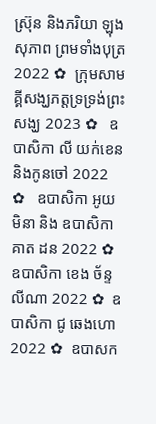ស្រ៊ុន និងភរិយា ឡុង សុភាព ព្រមទាំងបុត្រ 2022 ✿  ក្រុមសាមគ្គីសង្ឃភត្តទ្រទ្រង់ព្រះសង្ឃ 2023 ✿   ឧបាសិកា លី យក់ខេន និងកូនចៅ 2022 ✿   ឧបាសិកា អូយ មិនា និង ឧបាសិកា គាត ដន 2022 ✿  ឧបាសិកា ខេង ច័ន្ទលីណា 2022 ✿  ឧបាសិកា ជូ ឆេងហោ 2022 ✿  ឧបាសក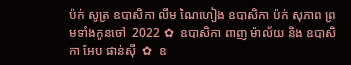ប៉ក់ សូត្រ ឧបាសិកា លឹម ណៃហៀង ឧបាសិកា ប៉ក់ សុភាព ព្រមទាំងកូនចៅ  2022 ✿  ឧបាសិកា ពាញ ម៉ាល័យ និង ឧបាសិកា អែប ផាន់ស៊ី  ✿  ឧ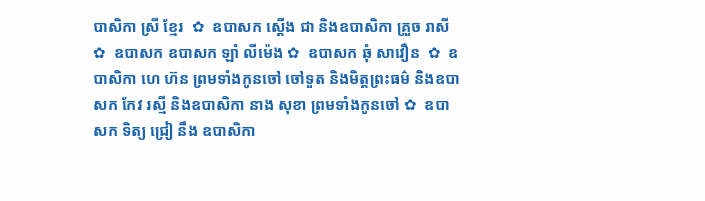បាសិកា ស្រី ខ្មែរ  ✿  ឧបាសក ស្តើង ជា និងឧបាសិកា គ្រួច រាសី  ✿  ឧបាសក ឧបាសក ឡាំ លីម៉េង ✿  ឧបាសក ឆុំ សាវឿន  ✿  ឧបាសិកា ហេ ហ៊ន ព្រមទាំងកូនចៅ ចៅទួត និងមិត្តព្រះធម៌ និងឧបាសក កែវ រស្មី និងឧបាសិកា នាង សុខា ព្រមទាំងកូនចៅ ✿  ឧបាសក ទិត្យ ជ្រៀ នឹង ឧបាសិកា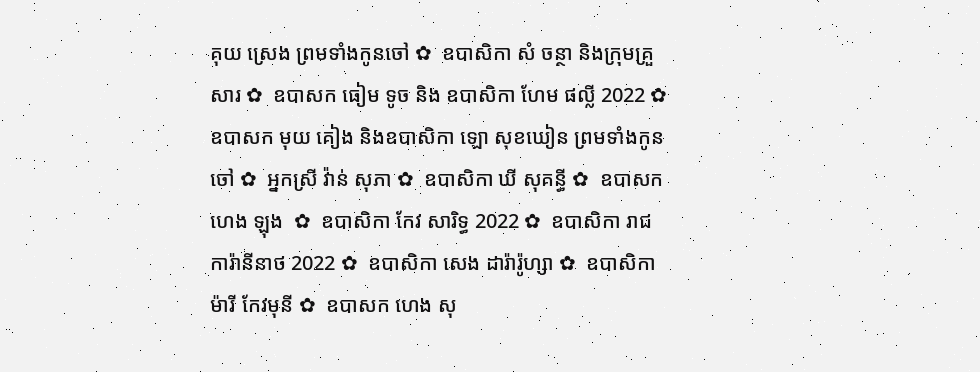គុយ ស្រេង ព្រមទាំងកូនចៅ ✿  ឧបាសិកា សំ ចន្ថា និងក្រុមគ្រួសារ ✿  ឧបាសក ធៀម ទូច និង ឧបាសិកា ហែម ផល្លី 2022 ✿  ឧបាសក មុយ គៀង និងឧបាសិកា ឡោ សុខឃៀន ព្រមទាំងកូនចៅ ✿  អ្នកស្រី វ៉ាន់ សុភា ✿  ឧបាសិកា ឃី សុគន្ធី ✿  ឧបាសក ហេង ឡុង  ✿  ឧបាសិកា កែវ សារិទ្ធ 2022 ✿  ឧបាសិកា រាជ ការ៉ានីនាថ 2022 ✿  ឧបាសិកា សេង ដារ៉ារ៉ូហ្សា ✿  ឧបាសិកា ម៉ារី កែវមុនី ✿  ឧបាសក ហេង សុ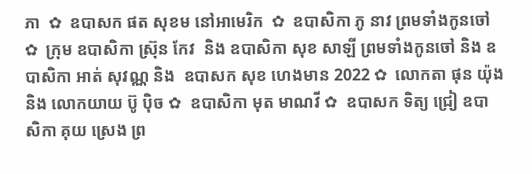ភា  ✿  ឧបាសក ផត សុខម នៅអាមេរិក  ✿  ឧបាសិកា ភូ នាវ ព្រមទាំងកូនចៅ ✿  ក្រុម ឧបាសិកា ស្រ៊ុន កែវ  និង ឧបាសិកា សុខ សាឡី ព្រមទាំងកូនចៅ និង ឧបាសិកា អាត់ សុវណ្ណ និង  ឧបាសក សុខ ហេងមាន 2022 ✿  លោកតា ផុន យ៉ុង និង លោកយាយ ប៊ូ ប៉ិច ✿  ឧបាសិកា មុត មាណវី ✿  ឧបាសក ទិត្យ ជ្រៀ ឧបាសិកា គុយ ស្រេង ព្រ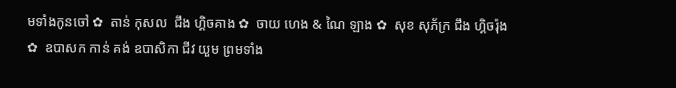មទាំងកូនចៅ ✿  តាន់ កុសល  ជឹង ហ្គិចគាង ✿  ចាយ ហេង & ណៃ ឡាង ✿  សុខ សុភ័ក្រ ជឹង ហ្គិចរ៉ុង ✿  ឧបាសក កាន់ គង់ ឧបាសិកា ជីវ យួម ព្រមទាំង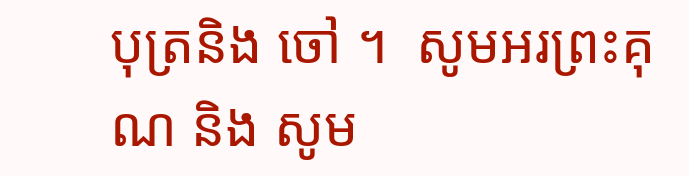បុត្រនិង ចៅ ។  សូមអរព្រះគុណ និង សូម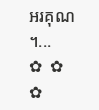អរគុណ ។...       ✿  ✿  ✿